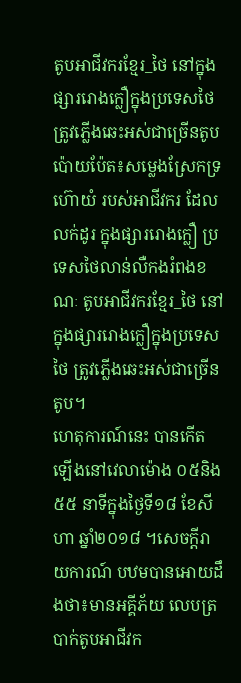តូបអាជីវករខ្មែរ_ថៃ នៅក្នុងផ្សាររោងក្លឿក្នុងប្រទេសថៃ ត្រូវភ្លើងឆេះអស់ជាច្រើនតូប
ប៉ោយប៉ែត៖សម្លេងស្រែកទ្រហ៊ោយំ របស់អាជីវករ ដែលលក់ដូរ ក្នុងផ្សាររោងក្លឿ ប្រទេសថៃលាន់លឺកងរំពងខណៈ តូបអាជីវករខ្មែរ_ថៃ នៅក្នុងផ្សាររោងក្លឿក្នុងប្រទេសថៃ ត្រូវភ្លើងឆេះអស់ជាច្រើនតូប។
ហេតុការណ៍នេះ បានកើតឡើងនៅវេលាម៉ោង ០៥និង៥៥ នាទីក្នុងថ្ងៃទី១៨ ខែសីហា ឆ្នាំ២០១៨ ។សេចក្តីរាយការណ៍ បឋមបានអោយដឹងថា៖មានអគ្គីភ័យ លេបត្របាក់តូបអាជីវក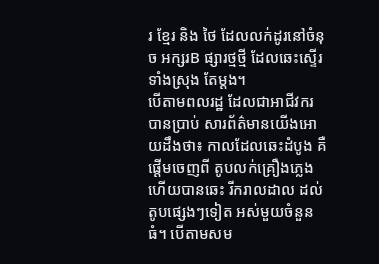រ ខ្មែរ និង ថៃ ដែលលក់ដូរនៅចំនុច អក្សរB ផ្សារថ្មថ្មី ដែលឆេះស្ទើរទាំងស្រុង តែម្តង។
បើតាមពលរដ្ឋ ដែលជាអាជីវករ បានប្រាប់ សារព័ត៌មានយើងអោយដឹងថា៖ កាលដែលឆេះដំបូង គឺផ្តើមចេញពី តូបលក់គ្រឿងភ្លេង ហើយបានឆេះ រីករាលដាល ដល់តូបផ្សេងៗទៀត អស់មួយចំនួនធំ។ បើតាមសម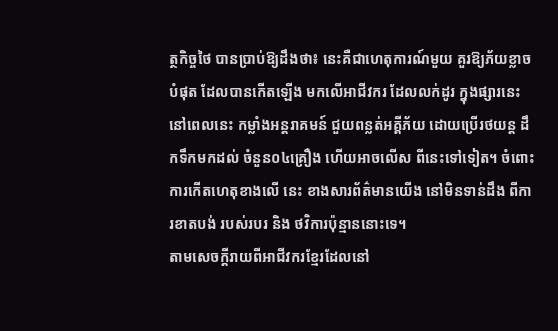ត្ថកិច្ចថៃ បានប្រាប់ឱ្យដឹងថា៖ នេះគឺជាហេតុការណ៍មួយ គួរឱ្យភ័យខ្លាចបំផុត ដែលបានកើតឡើង មកលើអាជីវករ ដែលលក់ដូរ ក្នុងផ្សារនេះ នៅពេលនេះ កម្លាំងអន្តរាគមន៍ ជួយពន្លត់អគ្គីភ័យ ដោយប្រើរថយន្ត ដឹកទឹកមកដល់ ចំនួន០៤គ្រឿង ហើយអាចលើស ពីនេះទៅទៀត។ ចំពោះការកើតហេតុខាងលើ នេះ ខាងសារព័ត៌មានយើង នៅមិនទាន់ដឹង ពីការខាតបង់ របស់របរ និង ថវិការប៉ុន្មាននោះទេ។
តាមសេចក្តីរាយពីអាជីវករខ្មែរដែលនៅ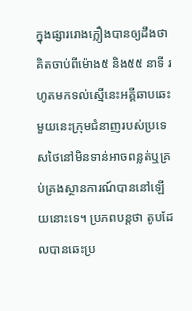ក្នុងផ្សាររោងក្លឿងបានឲ្យដឹងថា គិតចាប់ពីម៉ោង៥ និង៥៥ នាទី រហូតមកទល់ស្មើនេះអគ្គីឆាបឆេះមួយនេះក្រុមជំនាញរបស់ប្រទេសថៃនៅមិនទាន់អាចពន្លត់ឬគ្រប់គ្រងស្ថានការណ៍បាននៅឡើយនោះទេ។ ប្រភពបន្តថា តូបដែលបានឆេះប្រ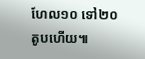ហែល១០ ទៅ២០តូបហើយ៕